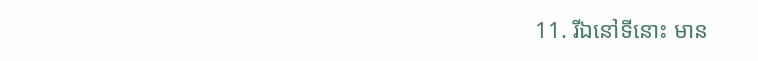11. រីឯនៅទីនោះ មាន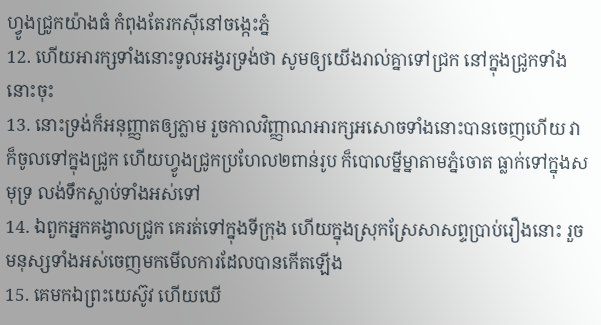ហ្វូងជ្រូកយ៉ាងធំ កំពុងតែរកស៊ីនៅចង្កេះភ្នំ
12. ហើយអារក្សទាំងនោះទូលអង្វរទ្រង់ថា សូមឲ្យយើងរាល់គ្នាទៅជ្រក នៅក្នុងជ្រូកទាំងនោះចុះ
13. នោះទ្រង់ក៏អនុញ្ញាតឲ្យភ្លាម រួចកាលវិញ្ញាណអារក្សអសោចទាំងនោះបានចេញហើយ វាក៏ចូលទៅក្នុងជ្រូក ហើយហ្វូងជ្រូកប្រហែល២ពាន់រូប ក៏បោលម្នីម្នាតាមភ្នំចោត ធ្លាក់ទៅក្នុងសមុទ្រ លង់ទឹកស្លាប់ទាំងអស់ទៅ
14. ឯពួកអ្នកគង្វាលជ្រូក គេរត់ទៅក្នុងទីក្រុង ហើយក្នុងស្រុកស្រែសាសព្ទប្រាប់រឿងនោះ រួចមនុស្សទាំងអស់ចេញមកមើលការដែលបានកើតឡើង
15. គេមកឯព្រះយេស៊ូវ ហើយឃើ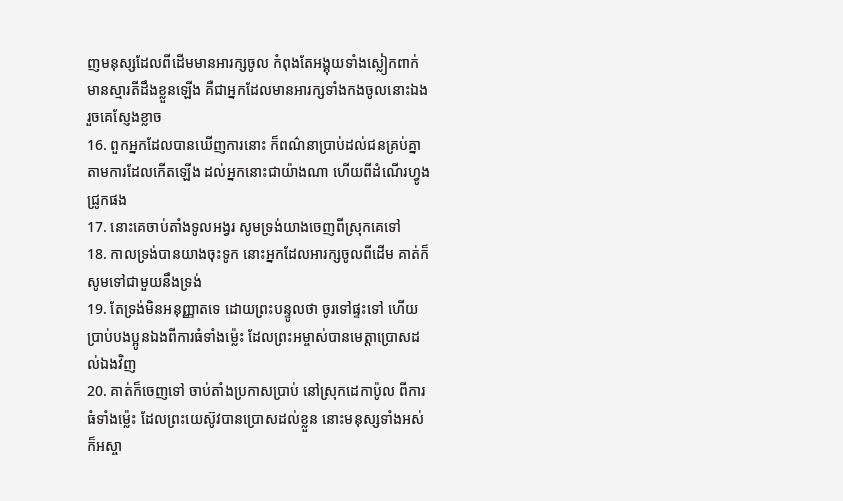ញមនុស្សដែលពីដើមមានអារក្សចូល កំពុងតែអង្គុយទាំងស្លៀកពាក់ មានស្មារតីដឹងខ្លួនឡើង គឺជាអ្នកដែលមានអារក្សទាំងកងចូលនោះឯង រួចគេស្ញែងខ្លាច
16. ពួកអ្នកដែលបានឃើញការនោះ ក៏ពណ៌នាប្រាប់ដល់ជនគ្រប់គ្នា តាមការដែលកើតឡើង ដល់អ្នកនោះជាយ៉ាងណា ហើយពីដំណើរហ្វូងជ្រូកផង
17. នោះគេចាប់តាំងទូលអង្វរ សូមទ្រង់យាងចេញពីស្រុកគេទៅ
18. កាលទ្រង់បានយាងចុះទូក នោះអ្នកដែលអារក្សចូលពីដើម គាត់ក៏សូមទៅជាមួយនឹងទ្រង់
19. តែទ្រង់មិនអនុញ្ញាតទេ ដោយព្រះបន្ទូលថា ចូរទៅផ្ទះទៅ ហើយប្រាប់បងប្អូនឯងពីការធំទាំងម៉្លេះ ដែលព្រះអម្ចាស់បានមេត្តាប្រោសដល់ឯងវិញ
20. គាត់ក៏ចេញទៅ ចាប់តាំងប្រកាសប្រាប់ នៅស្រុកដេកាប៉ូល ពីការធំទាំងម៉្លេះ ដែលព្រះយេស៊ូវបានប្រោសដល់ខ្លួន នោះមនុស្សទាំងអស់ក៏អស្ចា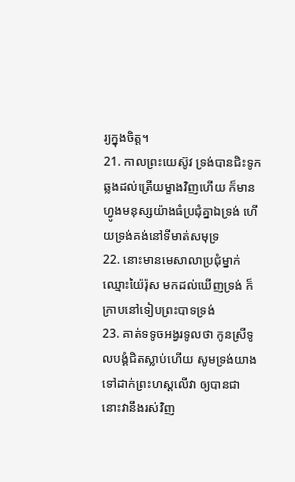រ្យក្នុងចិត្ត។
21. កាលព្រះយេស៊ូវ ទ្រង់បានជិះទូក ឆ្លងដល់ត្រើយម្ខាងវិញហើយ ក៏មានហ្វូងមនុស្សយ៉ាងធំប្រជុំគ្នាឯទ្រង់ ហើយទ្រង់គង់នៅទីមាត់សមុទ្រ
22. នោះមានមេសាលាប្រជុំម្នាក់ ឈ្មោះយ៉ៃរ៉ុស មកដល់ឃើញទ្រង់ ក៏ក្រាបនៅទៀបព្រះបាទទ្រង់
23. គាត់ទទូចអង្វរទូលថា កូនស្រីទូលបង្គំជិតស្លាប់ហើយ សូមទ្រង់យាងទៅដាក់ព្រះហស្តលើវា ឲ្យបានជា នោះវានឹងរស់វិញ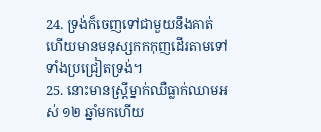24. ទ្រង់ក៏ចេញទៅជាមួយនឹងគាត់ ហើយមានមនុស្សកកកុញដើរតាមទៅ ទាំងប្រជ្រៀតទ្រង់។
25. នោះមានស្ត្រីម្នាក់ឈឺធ្លាក់ឈាមអស់ ១២ ឆ្នាំមកហើយ